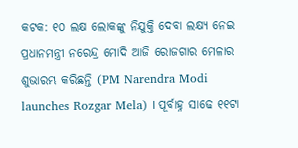କଟକ: ୧୦ ଲକ୍ଷ ଲୋକଙ୍କୁ ନିଯୁକ୍ତି ଦେବା ଲକ୍ଷ୍ୟ ନେଇ ପ୍ରଧାନମନ୍ତ୍ରୀ ନରେନ୍ଦ୍ର ମୋଦି ଆଜି ରୋଜଗାର ମେଳାର ଶୁଭାରମ୍ଭ କରିଛନ୍ତି (PM Narendra Modi launches Rozgar Mela) । ପୂର୍ବାହ୍ନ ସାଢେ ୧୧ଟା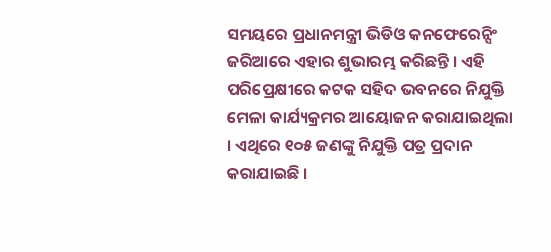ସମୟରେ ପ୍ରଧାନମନ୍ତ୍ରୀ ଭିଡିଓ କନଫେରେନ୍ସିଂ ଜରିଆରେ ଏହାର ଶୁଭାରମ୍ଭ କରିଛନ୍ତି । ଏହି ପରିପ୍ରେକ୍ଷୀରେ କଟକ ସହିଦ ଭବନରେ ନିଯୁକ୍ତି ମେଳା କାର୍ଯ୍ୟକ୍ରମର ଆୟୋଜନ କରାଯାଇଥିଲା । ଏଥିରେ ୧୦୫ ଜଣଙ୍କୁ ନିଯୁକ୍ତି ପତ୍ର ପ୍ରଦାନ କରାଯାଇଛି ।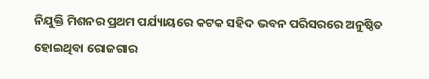ନିଯୁକ୍ତି ମିଶନର ପ୍ରଥମ ପର୍ଯ୍ୟାୟରେ କଟକ ସହିଦ ଭବନ ପରିସରରେ ଅନୁଷ୍ଠିତ ହୋଇଥିବା ରୋଜଗାର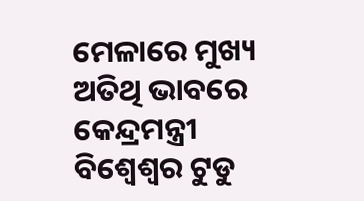ମେଳାରେ ମୁଖ୍ୟ ଅତିଥି ଭାବରେ କେନ୍ଦ୍ରମନ୍ତ୍ରୀ ବିଶ୍ବେଶ୍ବର ଟୁଡୁ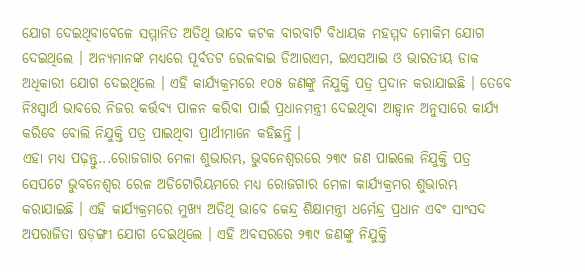ଯୋଗ ଦେଇଥିବାବେଳେ ସମ୍ମାନିତ ଅତିଥି ଭାବେ କଟକ ବାରବାଟି ବିଧାୟକ ମହମ୍ମଦ ମୋକିମ ଯୋଗ ଦେଇଥିଲେ । ଅନ୍ୟମାନଙ୍କ ମଧ୍ୟରେ ପୂର୍ବତଟ ରେଳବାଇ ଡିଆରଏମ, ଇଏସଆଇ ଓ ଭାରତୀୟ ଡାକ ଅଧିକାରୀ ଯୋଗ ଦେଇଥିଲେ । ଏହି କାର୍ଯ୍ୟକ୍ରମରେ ୧୦୫ ଜଣଙ୍କୁ ନିଯୁକ୍ତି ପତ୍ର ପ୍ରଦାନ କରାଯାଇଛି । ତେବେ ନିଃସ୍ବାର୍ଥ ଭାବରେ ନିଜର କର୍ତ୍ତବ୍ୟ ପାଳନ କରିବା ପାଇଁ ପ୍ରଧାନମନ୍ତ୍ରୀ ଦେଇଥିବା ଆହ୍ବାନ ଅନୁସାରେ କାର୍ଯ୍ୟ କରିବେ ବୋଲି ନିଯୁକ୍ତି ପତ୍ର ପାଇଥିବା ପ୍ରାର୍ଥୀମାନେ କହିଛନ୍ତି ।
ଏହା ମଧ୍ୟ ପଢ଼ନ୍ତୁ...ରୋଜଗାର ମେଳା ଶୁଭାରମ୍ଭ, ଭୁବନେଶ୍ଵରରେ ୨୩୯ ଜଣ ପାଇଲେ ନିଯୁକ୍ତି ପତ୍ର
ସେପଟେ ଭୁବନେଶ୍ବର ରେଳ ଅଡିଟୋରିୟମରେ ମଧ୍ୟ ରୋଜଗାର ମେଳା କାର୍ଯ୍ୟକ୍ରମର ଶୁଭାରମ୍ଭ କରାଯାଇଛି । ଏହି କାର୍ଯ୍ୟକ୍ରମରେ ମୁଖ୍ୟ ଅତିଥି ଭାବେ କେନ୍ଦ୍ର ଶିକ୍ଷାମନ୍ତ୍ରୀ ଧର୍ମେନ୍ଦ୍ର ପ୍ରଧାନ ଏବଂ ସାଂସଦ ଅପରାଜିତା ଷଡ଼ଙ୍ଗୀ ଯୋଗ ଦେଇଥିଲେ । ଏହି ଅବସରରେ ୨୩୯ ଜଣଙ୍କୁ ନିଯୁକ୍ତି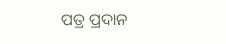ପତ୍ର ପ୍ରଦାନ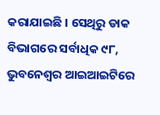କରାଯାଇଛି । ସେଥିରୁ ଡାକ ବିଭାଗରେ ସର୍ବାଧିକ ୯୮, ଭୁବନେଶ୍ଵର ଆଇଆଇଟିରେ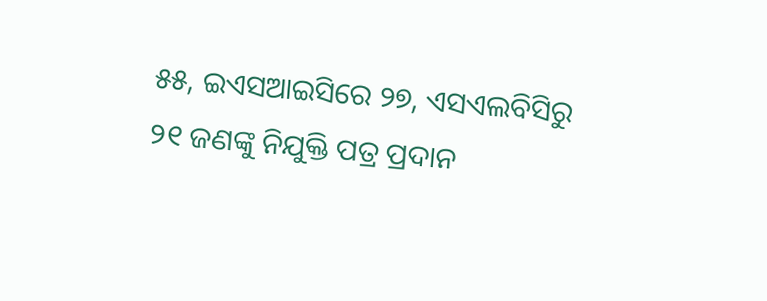୫୫, ଇଏସଆଇସିରେ ୨୭, ଏସଏଲବିସିରୁ ୨୧ ଜଣଙ୍କୁ ନିଯୁକ୍ତି ପତ୍ର ପ୍ରଦାନ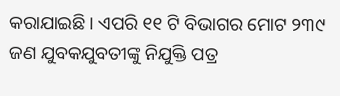କରାଯାଇଛି । ଏପରି ୧୧ ଟି ବିଭାଗର ମୋଟ ୨୩୯ ଜଣ ଯୁବକଯୁବତୀଙ୍କୁ ନିଯୁକ୍ତି ପତ୍ର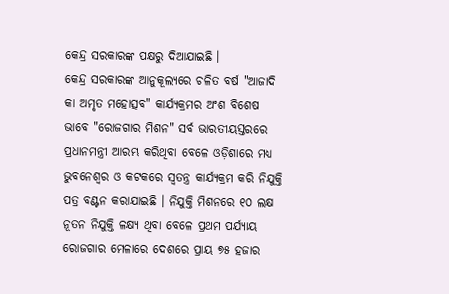କେନ୍ଦ୍ର ସରକାରଙ୍କ ପକ୍ଷରୁ ଦିଆଯାଇଛି ।
କେନ୍ଦ୍ର ସରକାରଙ୍କ ଆନୁକୂଲ୍ୟରେ ଚଳିତ ବର୍ଷ "ଆଜାଦି କା ଅମୃତ ମହୋତ୍ସବ" କାର୍ଯ୍ୟକ୍ରମର ଅଂଶ ବିଶେଷ ଭାବେ "ରୋଜଗାର ମିଶନ" ସର୍ବ ଭାରତୀୟସ୍ତରରେ ପ୍ରଧାନମନ୍ତ୍ରୀ ଆରମ୍ଭ କରିଥିବା ବେଳେ ଓଡ଼ିଶାରେ ମଧ୍ୟ ଭୁବନେଶ୍ବର ଓ କଟକରେ ସ୍ଵତନ୍ତ୍ର କାର୍ଯ୍ୟକ୍ରମ କରି ନିଯୁକ୍ତି ପତ୍ର ବଣ୍ଟନ କରାଯାଇଛି । ନିଯୁକ୍ତି ମିଶନରେ ୧୦ ଲକ୍ଷ ନୂତନ ନିଯୁକ୍ତି ଳକ୍ଷ୍ୟ ଥିବା ବେଳେ ପ୍ରଥମ ପର୍ଯ୍ୟାୟ ରୋଜଗାର ମେଳାରେ ଦେଶରେ ପ୍ରାୟ ୭୫ ହଜାର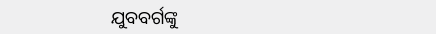ଯୁବବର୍ଗଙ୍କୁ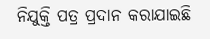ନିଯୁକ୍ତି ପତ୍ର ପ୍ରଦାନ କରାଯାଇଛି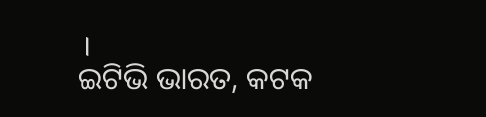।
ଇଟିଭି ଭାରତ, କଟକ